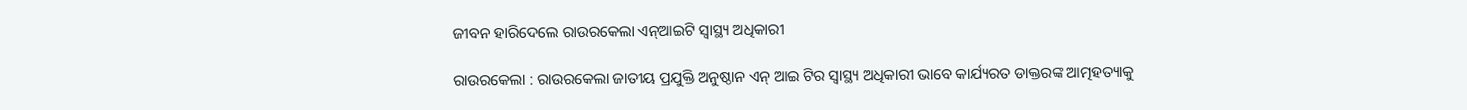ଜୀବନ ହାରିଦେଲେ ରାଉରକେଲା ଏନ୍ଆଇଟି ସ୍ବାସ୍ଥ୍ୟ ଅଧିକାରୀ

ରାଉରକେଲା : ରାଉରକେଲା ଜାତୀୟ ପ୍ରଯୁକ୍ତି ଅନୁଷ୍ଠାନ ଏନ୍ ଆଇ ଟିର ସ୍ବାସ୍ଥ୍ୟ ଅଧିକାରୀ ଭାବେ କାର୍ଯ୍ୟରତ ଡାକ୍ତରଙ୍କ ଆତ୍ମହତ୍ୟାକୁ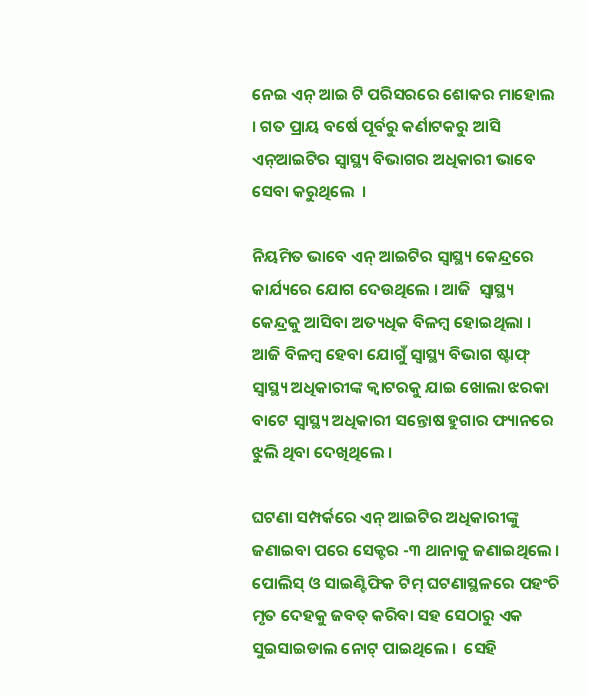ନେଇ ଏନ୍ ଆଇ ଟି ପରିସରରେ ଶୋକର ମାହୋଲ । ଗତ ପ୍ରାୟ ବର୍ଷେ ପୂର୍ବରୁ କର୍ଣାଟକରୁ ଆସି ଏନ୍ଆଇଟିର ସ୍ବାସ୍ଥ୍ୟ ବିଭାଗର ଅଧିକାରୀ ଭାବେ ସେବା କରୁଥିଲେ  ।

ନିୟମିତ ଭାବେ ଏନ୍ ଆଇଟିର ସ୍ବାସ୍ଥ୍ୟ କେନ୍ଦ୍ରରେ  କାର୍ଯ୍ୟରେ ଯୋଗ ଦେଉଥିଲେ । ଆଜି  ସ୍ବାସ୍ଥ୍ୟ କେନ୍ଦ୍ରକୁ ଆସିବା ଅତ୍ୟଧିକ ବିଳମ୍ବ ହୋଇଥିଲା । ଆଜି ବିଳମ୍ବ ହେବା ଯୋଗୁଁ ସ୍ବାସ୍ଥ୍ୟ ବିଭାଗ ଷ୍ଟାଫ୍ ସ୍ବାସ୍ଥ୍ୟ ଅଧିକାରୀଙ୍କ କ୍ବାଟରକୁ ଯାଇ ଖୋଲା ଝରକା ବାଟେ ସ୍ବାସ୍ଥ୍ୟ ଅଧିକାରୀ ସନ୍ତୋଷ ହୁଗାର ଫ୍ୟାନରେ ଝୁଲି ଥିବା ଦେଖିଥିଲେ ।

ଘଟଣା ସମ୍ପର୍କରେ ଏନ୍ ଆଇଟିର ଅଧିକାରୀଙ୍କୁ ଜଣାଇବା ପରେ ସେକ୍ଟର -୩ ଥାନାକୁ ଜଣାଇଥିଲେ । ପୋଲିସ୍ ଓ ସାଇଣ୍ଟିଫିକ ଟିମ୍ ଘଟଣାସ୍ଥଳରେ ପହଂଚି ମୃତ ଦେହକୁ ଜବତ୍ କରିବା ସହ ସେଠାରୁ ଏକ ସୁଇସାଇଡାଲ ନୋଟ୍ ପାଇଥିଲେ ।  ସେହି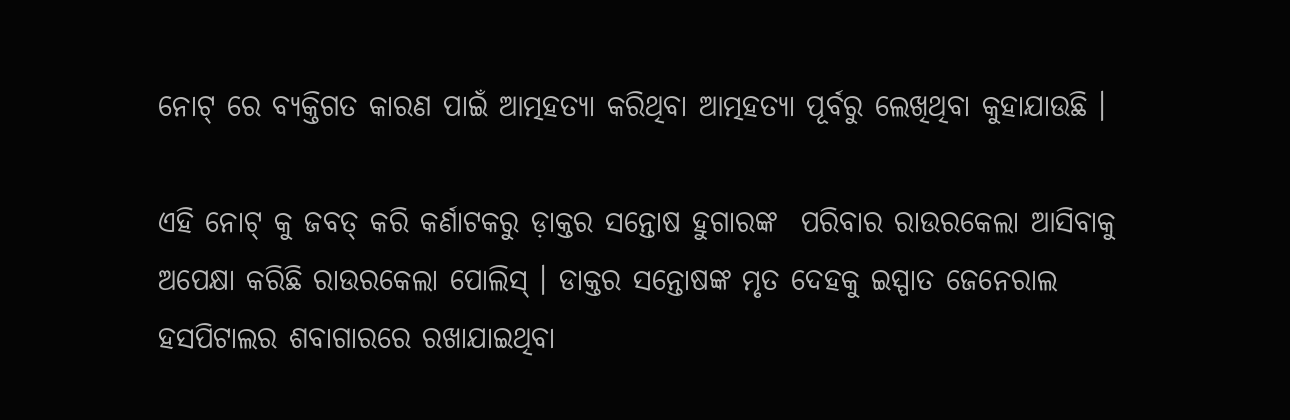ନୋଟ୍ ରେ ବ୍ୟକ୍ତିଗତ କାରଣ ପାଇଁ ଆତ୍ମହତ୍ୟା କରିଥିବା ଆତ୍ମହତ୍ୟା ପୂର୍ବରୁ ଲେଖିଥିବା କୁହାଯାଉଛି ।

ଏହି ନୋଟ୍ କୁ ଜବତ୍ କରି କର୍ଣାଟକରୁ ଡ଼ାକ୍ତର ସନ୍ତୋଷ ହୁଗାରଙ୍କ  ପରିବାର ରାଉରକେଲା ଆସିବାକୁ ଅପେକ୍ଷା କରିଛି ରାଉରକେଲା ପୋଲିସ୍ । ଡାକ୍ତର ସନ୍ତୋଷଙ୍କ ମୃତ ଦେହକୁ ଇସ୍ପାତ ଜେନେରାଲ ହସପିଟାଲର ଶବାଗାରରେ ରଖାଯାଇଥିବା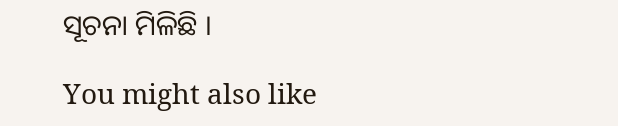ସୂଚନା ମିଳିଛି ।

You might also like